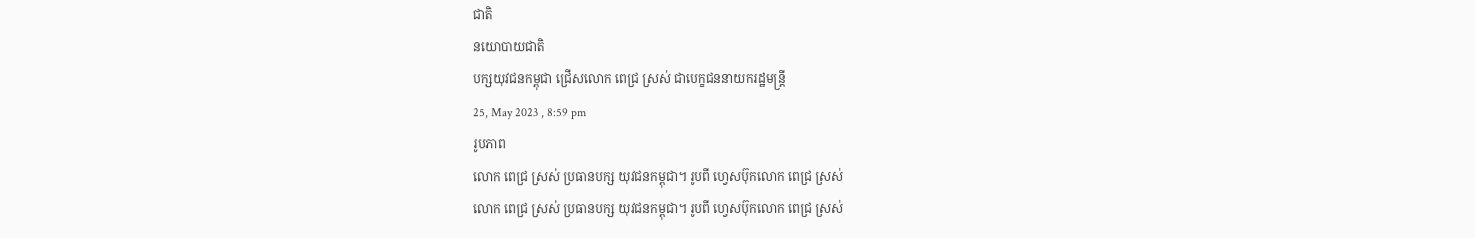ជាតិ
នយោបាយជាតិ
បក្សយុវជនកម្ពុជា ជ្រើសលោក ពេជ្រ ស្រស់ ជាបេក្ខជននាយករដ្ឋមន្ត្រី
25, May 2023 , 8:59 pm
រូបភាព
លោក ពេជ្រ ស្រស់ ប្រធានបក្ស យុវជនកម្ពុជា។ រូបពី ហ្វេសប៊ុកលោក ពេជ្រ ស្រស់
លោក ពេជ្រ ស្រស់ ប្រធានបក្ស យុវជនកម្ពុជា។ រូបពី ហ្វេសប៊ុកលោក ពេជ្រ ស្រស់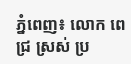ភ្នំពេញ៖ លោក ពេជ្រ ស្រស់ ប្រ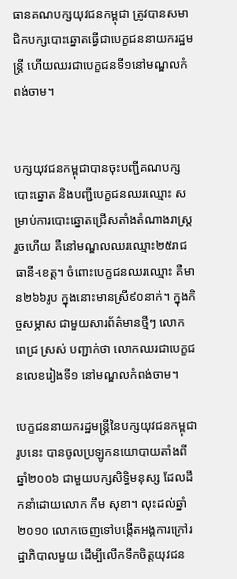ធានគណបក្សយុវជនកម្ពុជា ត្រូវបានសមាជិកបក្សបោះឆ្នោតធ្វើជាបេក្ខជននាយករដ្ឋមន្ត្រី ហើយឈរជាបេក្ខជនទី១នៅមណ្ឌលកំពង់ចាម។


បក្សយុវជនកម្ពុជាបានចុះបញ្ជីគណបក្សបោះឆ្នោត និងបញ្ជីបេក្ខជនឈរឈ្មោះ សម្រាប់ការបោះឆ្នោតជ្រើសតាំងតំណាងរាស្ត្ររួចហើយ គឺនៅមណ្ឌលឈរឈ្មោះ២៥រាជធានី-ខេត្ត។ ចំពោះបេក្ខជនឈរឈ្មោះ គឺមាន២៦៦រូប ក្នុងនោះមានស្រី៩០នាក់។ ក្នុងកិច្ចសម្ភាស ជាមួយសារព័ត៌មានថ្មីៗ លោក ពេជ្រ ស្រស់ បញ្ជាក់ថា លោកឈរជាបេក្ខជនលេខរៀងទី១ នៅមណ្ឌលកំពង់ចាម។

បេក្ខជននាយករដ្ឋមន្ត្រីនៃបក្សយុវជនកម្ពុជារូបនេះ បានចូលប្រឡូកនយោបាយតាំងពីឆ្នាំ២០០៦ ជាមួយបក្សសិទ្ធិមនុស្ស ដែលដឹកនាំដោយលោក កឹម សុខា។ លុះដល់ឆ្នាំ២០១០ លោកចេញទៅបង្កើតអង្គការក្រៅរដ្ឋាភិបាលមួយ ដើម្បីលើកទឹកចិត្តយុវជន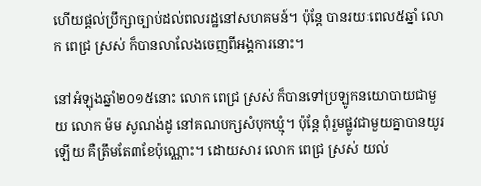ហើយផ្ដល់ប្រឹក្សាច្បាប់ដល់ពលរដ្ឋនៅសហគមន៍។ ប៉ុន្តែ បានរយៈពេល៥ឆ្នាំ លោក ពេជ្រ ស្រស់ ក៏បានលាលែងចេញពីអង្គការនោះ។

នៅអំឡុងឆ្នាំ២០១៥នោះ លោក ពេជ្រ ស្រស់ ក៏បានទៅប្រឡូកនយោបាយជាមួយ លោក ម៉ម សូណង់ដូ នៅគណបក្សសំបុកឃ្មុំ។ ប៉ុន្តែ ពុំរួមផ្លូវជាមួយគ្នាបានយូរឡើយ គឺត្រឹមតែ៣ខែប៉ុណ្ណោះ។ ដោយសារ លោក ពេជ្រ ស្រស់ យល់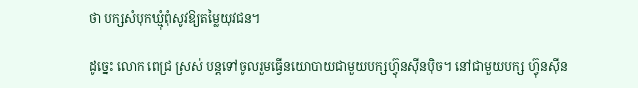ថា បក្សសំបុកឃ្មុំពុំសូវឱ្យតម្លៃយុវជន។

ដូច្នេះ លោក ពេជ្រ ស្រស់ បន្តទៅចូលរួមធ្វើនយោបាយជាមួយបក្សហ្វ៊ុនស៊ីនប៉ិច។ នៅជាមួយបក្ស ហ្វ៊ុនស៊ីន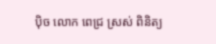ប៉ិច លោក ពេជ្រ ស្រស់ ពិនិត្យ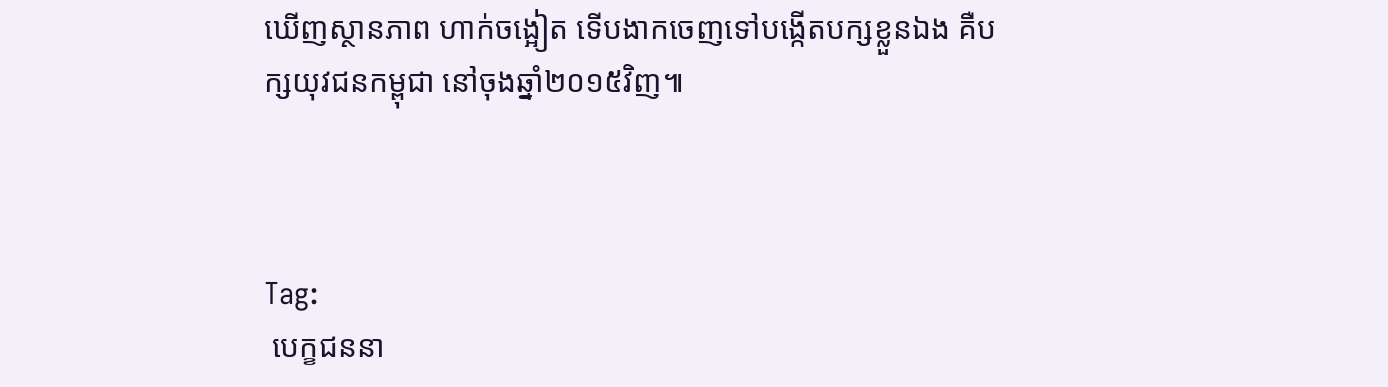ឃើញស្ថានភាព ហាក់ចង្អៀត ទើបងាកចេញទៅបង្កើតបក្សខ្លួនឯង គឺបក្សយុវជនកម្ពុជា នៅចុងឆ្នាំ២០១៥វិញ៕



Tag:
 បេក្ខជននា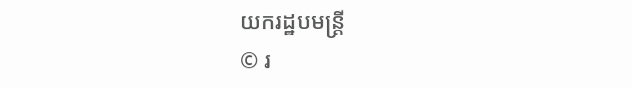យករដ្ឋបមន្ត្រី
© រ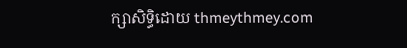ក្សាសិទ្ធិដោយ thmeythmey.com